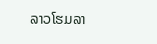ລາວໂຮມລາ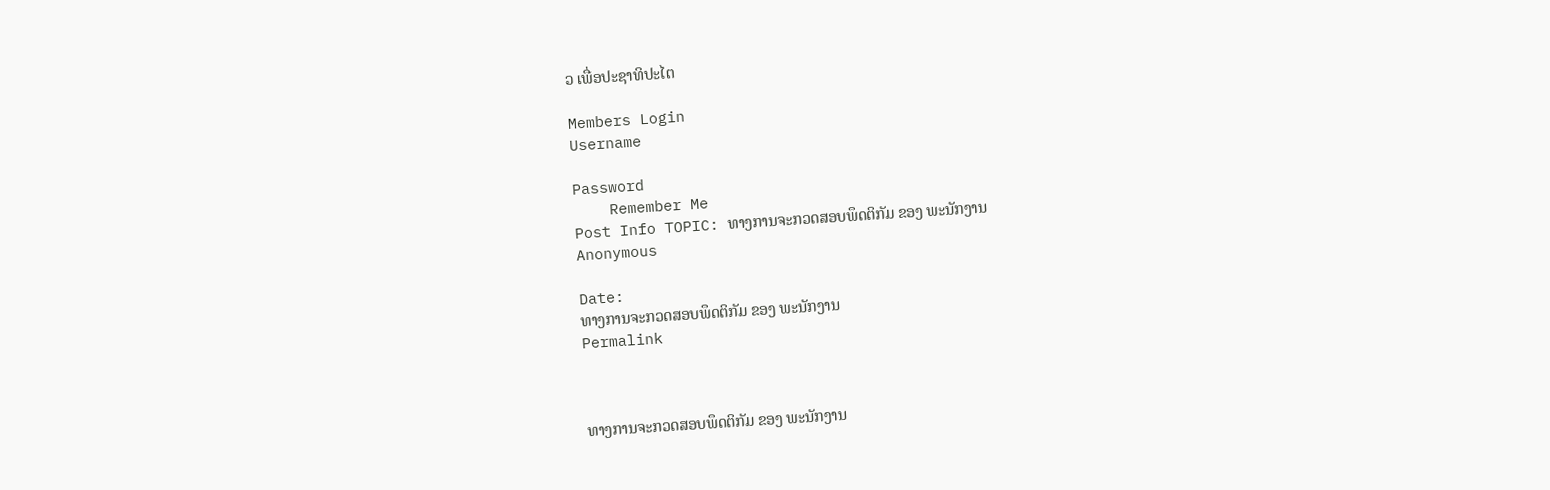ວ ເພື່ອປະຊາທິປະໄຕ

Members Login
Username

Password
    Remember Me
Post Info TOPIC: ທາງການຈະກວດສອບພຶດຕິກັມ ຂອງ ພະນັກງານ
Anonymous

Date:
ທາງການຈະກວດສອບພຶດຕິກັມ ຂອງ ພະນັກງານ
Permalink



ທາງການຈະກວດສອບພຶດຕິກັມ ຂອງ ພະນັກງານ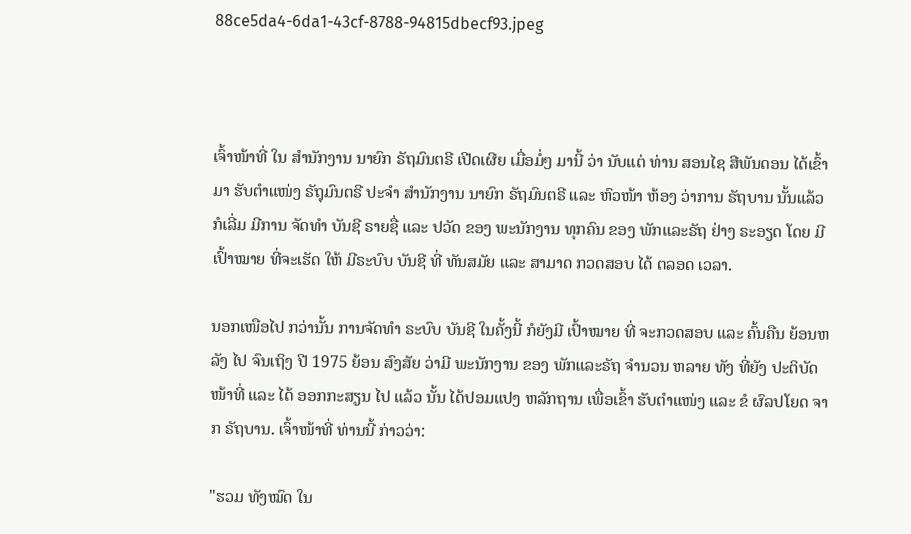88ce5da4-6da1-43cf-8788-94815dbecf93.jpeg



ເຈົ້າໜ້າທີ່ ໃນ ສຳນັກງານ ນາຍົກ ຣັຖມົນຕຣີ ເປີດເຜີຍ ເມື່ອມໍ່ໆ ມານີ້ ວ່າ ນັບແຕ່ ທ່ານ ສອນໄຊ ສີພັນດອນ ໄດ້ເຂົ້າມາ ຮັບຕຳແໜ່ງ ຣັຖຸມົນຕຣີ ປະຈຳ ສຳນັກງານ ນາຍົກ ຣັຖມົນຕຣີ ແລະ ຫົວໜ້າ ຫ້ອງ ວ່າການ ຣັຖບານ ນັ້ນແລ້ວ ກໍເລີ່ມ ມີການ ຈັດທຳ ບັນຊີ ຣາຍຊື່ ແລະ ປວັດ ຂອງ ພະນັກງານ ທຸກຄົນ ຂອງ ພັກແລະຣັຖ ຢ່າງ ຣະອຽດ ໂດຍ ມີເປົ້າໝາຍ ທີ່ຈະເຮັດ ໃຫ້ ມີຣະບົບ ບັນຊີ ທີ່ ທັນສມັຍ ແລະ ສາມາດ ກວດສອບ ໄດ້ ຕລອດ ເວລາ.

ນອກເໜືອໄປ ກວ່ານັ້ນ ການຈັດທຳ ຣະບົບ ບັນຊີ ໃນຄັ້ງນີ້ ກໍຍັງມີ ເປົ້າໝາຍ ທີ່ ຈະກວດສອບ ແລະ ຄົ້ນຄືນ ຍ້ອນຫລັງ ໄປ ຈົນເຖິງ ປີ 1975 ຍ້ອນ ສົງສັຍ ວ່າມີ ພະນັກງານ ຂອງ ພັກແລະຣັຖ ຈຳນວນ ຫລາຍ ທັງ ທີ່ຍັງ ປະຕິບັດ ໜ້າທີ່ ແລະ ໄດ້ ອອກກະສຽນ ໄປ ແລ້ວ ນັ້ນ ໄດ້ປອມແປງ ຫລັກຖານ ເພື່ອເຂົ້າ ຮັບຕໍາແໜ່ງ ແລະ ຂໍ ຜົລປໂຍດ ຈາກ ຣັຖບານ. ເຈົ້າໜ້າທີ່ ທ່ານນີ້ ກ່າວວ່າ:

"ຮວມ ທັງໝົດ ໃນ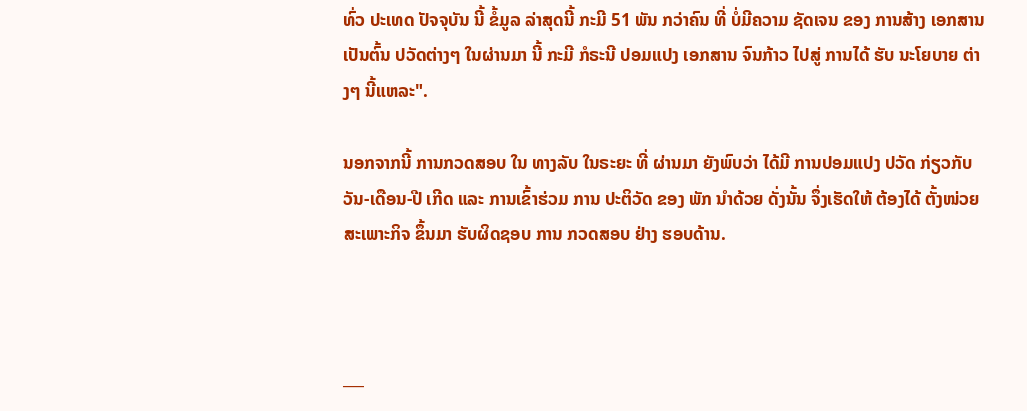ທົ່ວ ປະເທດ ປັຈຈຸບັນ ນີ້ ຂໍ້ມູລ ລ່າສຸດນີ້ ກະມີ 51 ພັນ ກວ່າຄົນ ທີ່ ບໍ່ມີຄວາມ ຊັດເຈນ ຂອງ ການສ້າງ ເອກສານ ເປັນຕົ້ນ ປວັດຕ່າງໆ ໃນຜ່ານມາ ນີ້ ກະມີ ກໍຣະນີ ປອມແປງ ເອກສານ ຈົນກ້າວ ໄປສູ່ ການໄດ້ ຮັບ ນະໂຍບາຍ ຕ່າງໆ ນີ້ແຫລະ".

ນອກຈາກນີ້ ການກວດສອບ ໃນ ທາງລັບ ໃນຣະຍະ ທີ່ ຜ່ານມາ ຍັງພົບວ່າ ໄດ້ມີ ການປອມແປງ ປວັດ ກ່ຽວກັບ ວັນ-ເດືອນ-ປີ ເກີດ ແລະ ການເຂົ້າຮ່ວມ ການ ປະຕິວັດ ຂອງ ພັກ ນຳດ້ວຍ ດັ່ງນັ້ນ ຈຶ່ງເຮັດໃຫ້ ຕ້ອງໄດ້ ຕັ້ງໜ່ວຍ ສະເພາະກິຈ ຂຶ້ນມາ ຮັບຜິດຊອບ ການ ກວດສອບ ຢ່າງ ຮອບດ້ານ.



___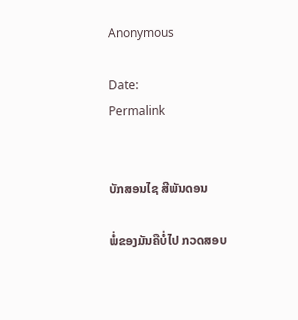Anonymous

Date:
Permalink


ບັກສອນໄຊ ສີພັນດອນ

ພໍ່ຂອງມັນຄືບໍ່ໄປ ກວດສອບ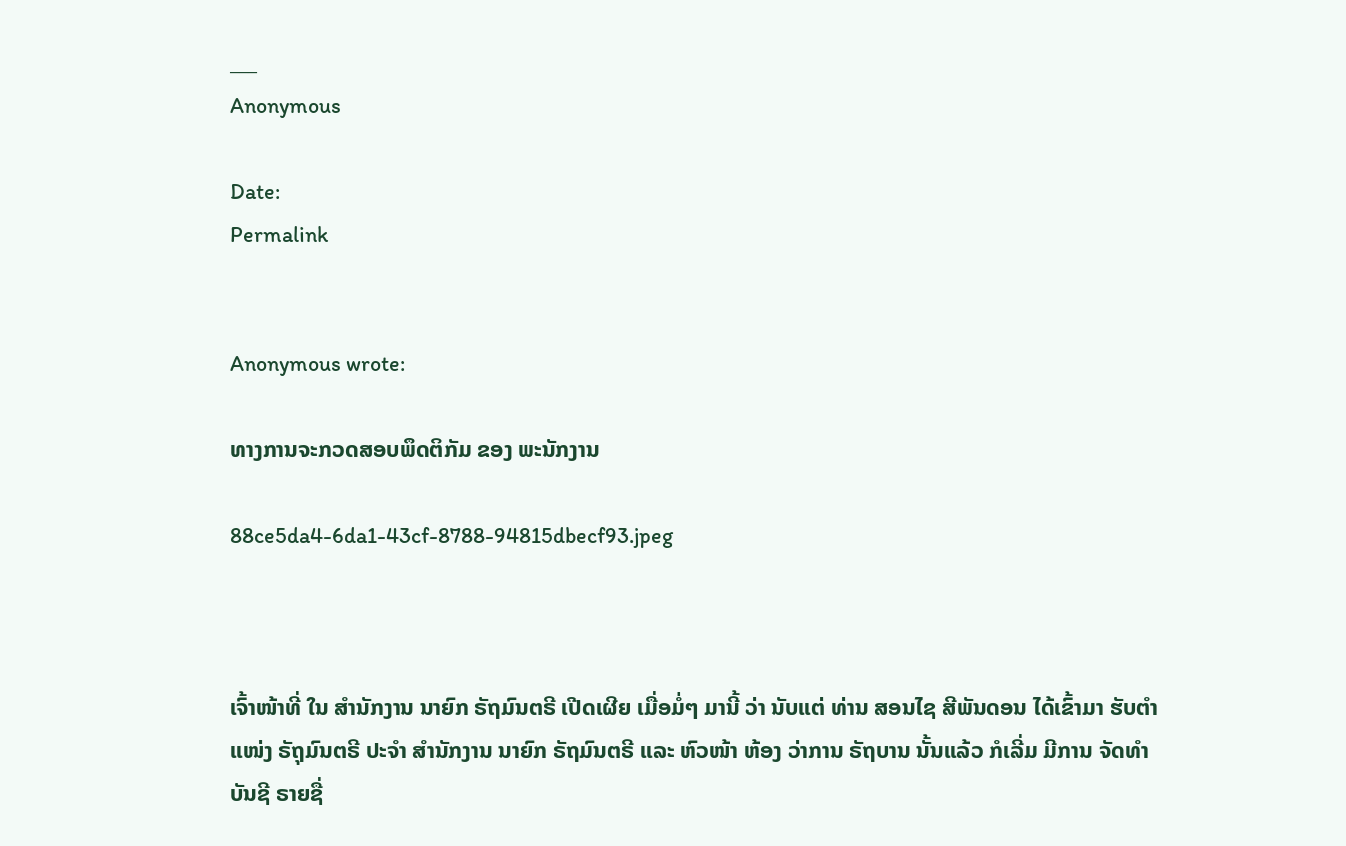___
Anonymous

Date:
Permalink


Anonymous wrote:

ທາງການຈະກວດສອບພຶດຕິກັມ ຂອງ ພະນັກງານ

88ce5da4-6da1-43cf-8788-94815dbecf93.jpeg



ເຈົ້າໜ້າທີ່ ໃນ ສຳນັກງານ ນາຍົກ ຣັຖມົນຕຣີ ເປີດເຜີຍ ເມື່ອມໍ່ໆ ມານີ້ ວ່າ ນັບແຕ່ ທ່ານ ສອນໄຊ ສີພັນດອນ ໄດ້ເຂົ້າມາ ຮັບຕຳແໜ່ງ ຣັຖຸມົນຕຣີ ປະຈຳ ສຳນັກງານ ນາຍົກ ຣັຖມົນຕຣີ ແລະ ຫົວໜ້າ ຫ້ອງ ວ່າການ ຣັຖບານ ນັ້ນແລ້ວ ກໍເລີ່ມ ມີການ ຈັດທຳ ບັນຊີ ຣາຍຊື່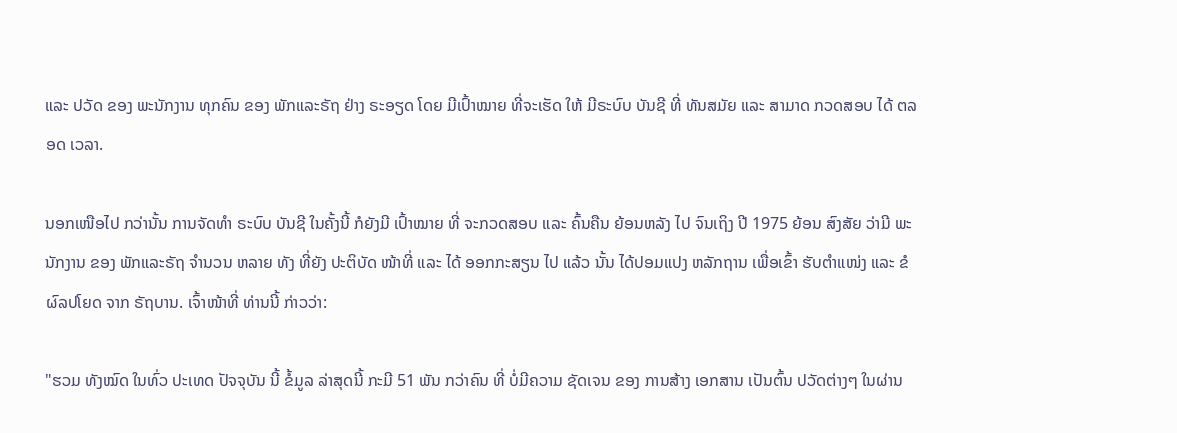ແລະ ປວັດ ຂອງ ພະນັກງານ ທຸກຄົນ ຂອງ ພັກແລະຣັຖ ຢ່າງ ຣະອຽດ ໂດຍ ມີເປົ້າໝາຍ ທີ່ຈະເຮັດ ໃຫ້ ມີຣະບົບ ບັນຊີ ທີ່ ທັນສມັຍ ແລະ ສາມາດ ກວດສອບ ໄດ້ ຕລອດ ເວລາ.

ນອກເໜືອໄປ ກວ່ານັ້ນ ການຈັດທຳ ຣະບົບ ບັນຊີ ໃນຄັ້ງນີ້ ກໍຍັງມີ ເປົ້າໝາຍ ທີ່ ຈະກວດສອບ ແລະ ຄົ້ນຄືນ ຍ້ອນຫລັງ ໄປ ຈົນເຖິງ ປີ 1975 ຍ້ອນ ສົງສັຍ ວ່າມີ ພະນັກງານ ຂອງ ພັກແລະຣັຖ ຈຳນວນ ຫລາຍ ທັງ ທີ່ຍັງ ປະຕິບັດ ໜ້າທີ່ ແລະ ໄດ້ ອອກກະສຽນ ໄປ ແລ້ວ ນັ້ນ ໄດ້ປອມແປງ ຫລັກຖານ ເພື່ອເຂົ້າ ຮັບຕໍາແໜ່ງ ແລະ ຂໍ ຜົລປໂຍດ ຈາກ ຣັຖບານ. ເຈົ້າໜ້າທີ່ ທ່ານນີ້ ກ່າວວ່າ:

"ຮວມ ທັງໝົດ ໃນທົ່ວ ປະເທດ ປັຈຈຸບັນ ນີ້ ຂໍ້ມູລ ລ່າສຸດນີ້ ກະມີ 51 ພັນ ກວ່າຄົນ ທີ່ ບໍ່ມີຄວາມ ຊັດເຈນ ຂອງ ການສ້າງ ເອກສານ ເປັນຕົ້ນ ປວັດຕ່າງໆ ໃນຜ່ານ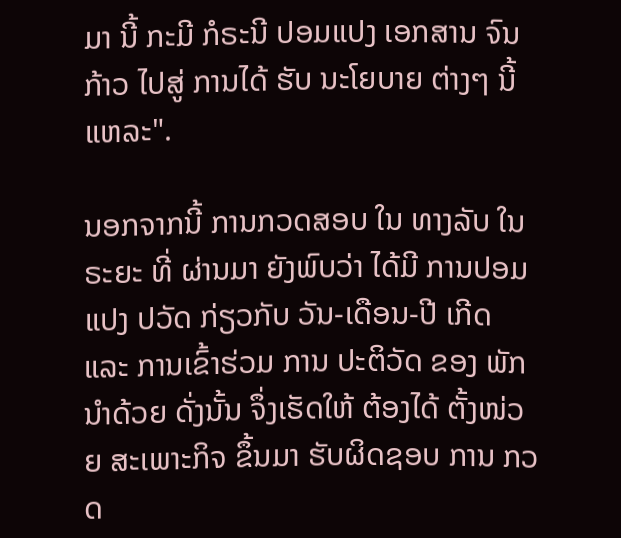ມາ ນີ້ ກະມີ ກໍຣະນີ ປອມແປງ ເອກສານ ຈົນກ້າວ ໄປສູ່ ການໄດ້ ຮັບ ນະໂຍບາຍ ຕ່າງໆ ນີ້ແຫລະ".

ນອກຈາກນີ້ ການກວດສອບ ໃນ ທາງລັບ ໃນຣະຍະ ທີ່ ຜ່ານມາ ຍັງພົບວ່າ ໄດ້ມີ ການປອມແປງ ປວັດ ກ່ຽວກັບ ວັນ-ເດືອນ-ປີ ເກີດ ແລະ ການເຂົ້າຮ່ວມ ການ ປະຕິວັດ ຂອງ ພັກ ນຳດ້ວຍ ດັ່ງນັ້ນ ຈຶ່ງເຮັດໃຫ້ ຕ້ອງໄດ້ ຕັ້ງໜ່ວຍ ສະເພາະກິຈ ຂຶ້ນມາ ຮັບຜິດຊອບ ການ ກວດ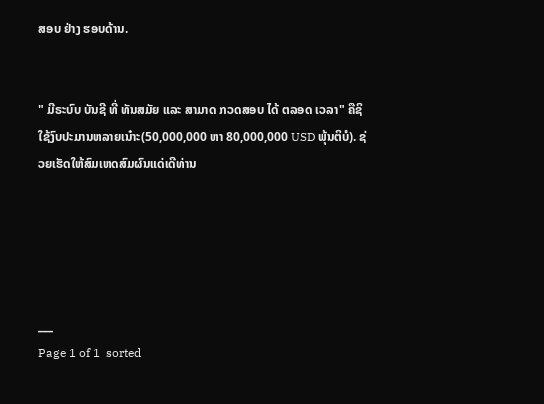ສອບ ຢ່າງ ຮອບດ້ານ.


" ມີຣະບົບ ບັນຊີ ທີ່ ທັນສມັຍ ແລະ ສາມາດ ກວດສອບ ໄດ້ ຕລອດ ເວລາ" ຄືຊິໃຊ້ງົບປະມານຫລາຍເນ໋າະ(50,000,000 ຫາ 80,000,000 USD ພຸ້ນຕິບໍ). ຊ່ວຍເຮັດໃຫ້ສົມເຫດສົມຜົນແດ່ເດີທ່ານ





___
Page 1 of 1  sorted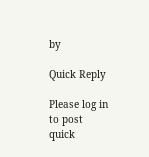by

Quick Reply

Please log in to post quick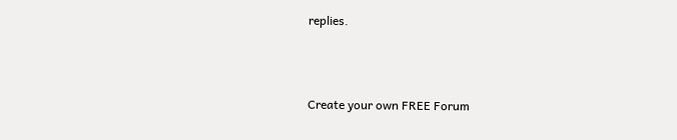replies.



Create your own FREE Forum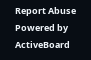Report Abuse
Powered by ActiveBoard